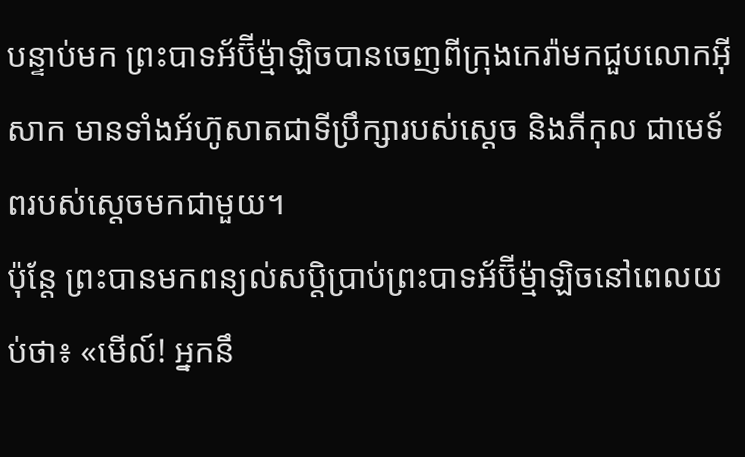បន្ទាប់មក ព្រះបាទអ័ប៊ីម៉្មាឡិចបានចេញពីក្រុងកេរ៉ាមកជួបលោកអ៊ីសាក មានទាំងអ័ហ៊ូសាតជាទីប្រឹក្សារបស់ស្ដេច និងភីកុល ជាមេទ័ពរបស់ស្ដេចមកជាមួយ។
ប៉ុន្តែ ព្រះបានមកពន្យល់សប្តិប្រាប់ព្រះបាទអ័ប៊ីម៉្មាឡិចនៅពេលយប់ថា៖ «មើល៍! អ្នកនឹ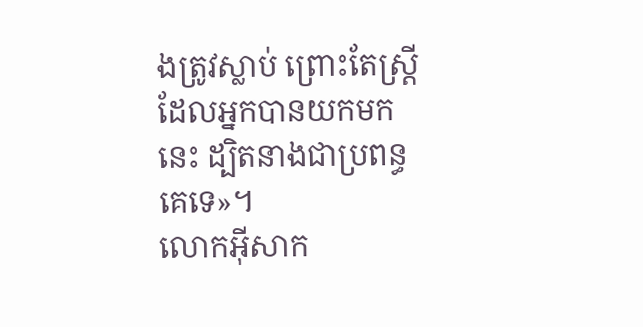ងត្រូវស្លាប់ ព្រោះតែស្ត្រីដែលអ្នកបានយកមកនេះ ដ្បិតនាងជាប្រពន្ធគេទេ»។
លោកអ៊ីសាក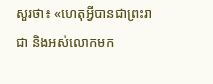សួរថា៖ «ហេតុអ្វីបានជាព្រះរាជា និងអស់លោកមក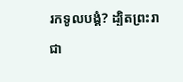រកទូលបង្គំ? ដ្បិតព្រះរាជា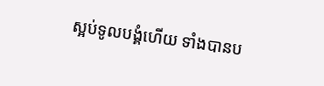ស្អប់ទូលបង្គំហើយ ទាំងបានប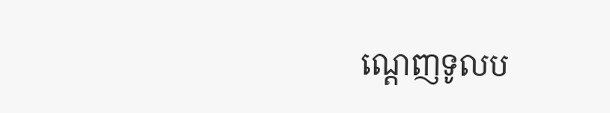ណ្តេញទូលប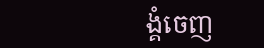ង្គំចេញ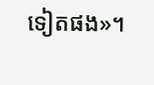ទៀតផង»។